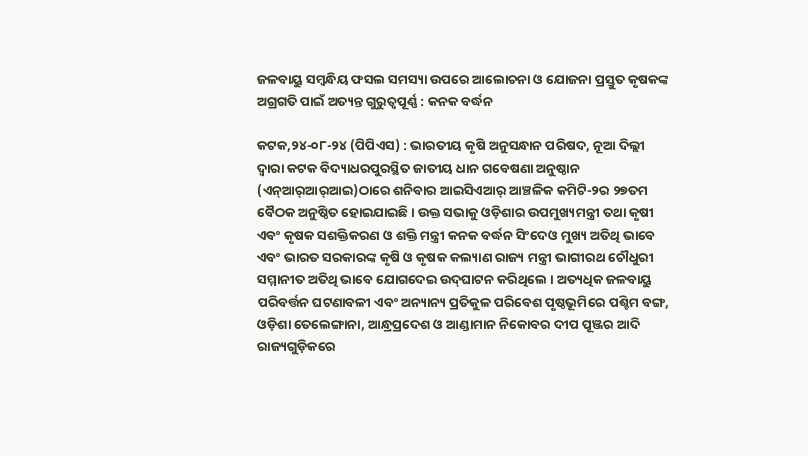ଜଳବାୟୁ ସମ୍ବନ୍ଧିୟ ଫସଲ ସମସ୍ୟା ଉପରେ ଆଲୋଚନା ଓ ଯୋଜନା ପ୍ରସ୍ତୁତ କୃଷକଙ୍କ ଅଗ୍ରଗତି ପାଇଁ ଅତ୍ୟନ୍ତ ଗୁରୁତ୍ୱପୂର୍ଣ୍ଣ : କନକ ବର୍ଦ୍ଧନ

କଟକ,୨୪-୦୮-୨୪ (ପିପିଏସ) : ଭାରତୀୟ କୃଷି ଅନୁସନ୍ଧାନ ପରିଷଦ, ନୂଆ ଦିଲ୍ଲୀ ଦ୍ୱାରା କଟକ ବିଦ୍ୟାଧରପୁରସ୍ଥିତ ଜାତୀୟ ଧାନ ଗବେଷଣା ଅନୁଷ୍ଠାନ (ଏନ୍‌ଆର୍‌ଆର୍‌ଆଇ)ଠାରେ ଶନିବାର ଆଇସିଏଆର୍ ଆଞ୍ଚଳିକ କମିଟି-୨ର ୨୭ତମ ବୈଠକ ଅନୁଷ୍ଠିତ ହୋଇଯାଇଛି । ଉକ୍ତ ସଭାକୁ ଓଡ଼ିଶାର ଉପମୁଖ୍ୟମନ୍ତ୍ରୀ ତଥା କୃଷୀ ଏବଂ କୃଷକ ସଶକ୍ତିକରଣ ଓ ଶକ୍ତି ମନ୍ତ୍ରୀ କନକ ବର୍ଦ୍ଧନ ସିଂଦେଓ ମୁଖ୍ୟ ଅତିଥି ଭାବେ ଏବଂ ଭାରତ ସରକାରଙ୍କ କୃଷି ଓ କୃଷକ କଲ୍ୟାଣ ରାଜ୍ୟ ମନ୍ତ୍ରୀ ଭାଗୀରଥ ଚୌଧୁରୀ ସମ୍ମାନୀତ ଅତିଥି ଭାବେ ଯୋଗଦେଇ ଉଦ୍‌ଘାଟନ କରିଥିଲେ । ଅତ୍ୟଧିକ ଜଳବାୟୁ ପରିବର୍ତ୍ତନ ଘଟଣାବଳୀ ଏବଂ ଅନ୍ୟାନ୍ୟ ପ୍ରତିକୁଳ ପରିବେଶ ପୃଷ୍ଠଭୂମିରେ ପଶ୍ଚିମ ବଙ୍ଗ, ଓଡ଼ିଶା ତେଲେଙ୍ଗାନା, ଆନ୍ଧ୍ରପ୍ରଦେଶ ଓ ଆଣ୍ଡାମାନ ନିକୋବର ଦୀପ ପୂଞ୍ଜର ଆଦି ରାଜ୍ୟଗୁଡ଼ିକରେ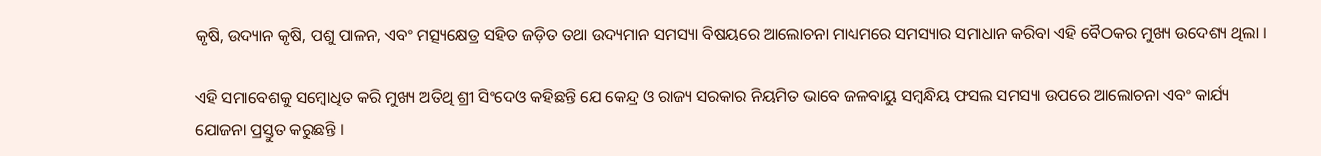କୃଷି, ଉଦ୍ୟାନ କୃଷି, ପଶୁ ପାଳନ, ଏବଂ ମତ୍ସ୍ୟକ୍ଷେତ୍ର ସହିତ ଜଡ଼ିତ ତଥା ଉଦ୍ୟମାନ ସମସ୍ୟା ବିଷୟରେ ଆଲୋଚନା ମାଧ୍ୟମରେ ସମସ୍ୟାର ସମାଧାନ କରିବା ଏହି ବୈଠକର ମୁଖ୍ୟ ଉଦେଶ୍ୟ ଥିଲା ।

ଏହି ସମାବେଶକୁ ସମ୍ବୋଧିତ କରି ମୁଖ୍ୟ ଅତିଥି ଶ୍ରୀ ସିଂଦେଓ କହିଛନ୍ତି ଯେ କେନ୍ଦ୍ର ଓ ରାଜ୍ୟ ସରକାର ନିୟମିତ ଭାବେ ଜଳବାୟୁ ସମ୍ବନ୍ଧିୟ ଫସଲ ସମସ୍ୟା ଉପରେ ଆଲୋଚନା ଏବଂ କାର୍ଯ୍ୟ ଯୋଜନା ପ୍ରସ୍ତୁତ କରୁଛନ୍ତି ।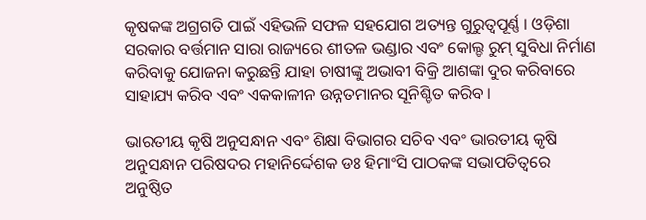କୃଷକଙ୍କ ଅଗ୍ରଗତି ପାଇଁ ଏହିଭଳି ସଫଳ ସହଯୋଗ ଅତ୍ୟନ୍ତ ଗୁରୁତ୍ୱପୂର୍ଣ୍ଣ । ଓଡ଼ିଶା ସରକାର ବର୍ତ୍ତମାନ ସାରା ରାଜ୍ୟରେ ଶୀତଳ ଭଣ୍ଡାର ଏବଂ କୋଲ୍ଡ ରୁମ୍ ସୁବିଧା ନିର୍ମାଣ କରିବାକୁ ଯୋଜନା କରୁଛନ୍ତି ଯାହା ଚାଷୀଙ୍କୁ ଅଭାବୀ ବିକ୍ରି ଆଶଙ୍କା ଦୁର କରିବାରେ ସାହାଯ୍ୟ କରିବ ଏବଂ ଏକକାଳୀନ ଉନ୍ନତମାନର ସୂନିଶ୍ଚିତ କରିବ ।

ଭାରତୀୟ କୃଷି ଅନୁସନ୍ଧାନ ଏବଂ ଶିକ୍ଷା ବିଭାଗର ସଚିବ ଏବଂ ଭାରତୀୟ କୃଷି ଅନୁସନ୍ଧାନ ପରିଷଦର ମହାନିର୍ଦ୍ଦେଶକ ଡଃ ହିମାଂସି ପାଠକଙ୍କ ସଭାପତିତ୍ୱରେ ଅନୁଷ୍ଠିତ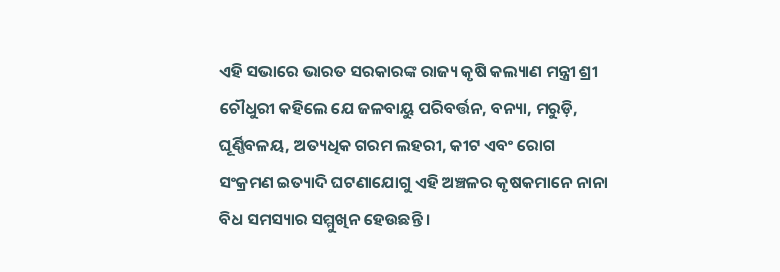ଏହି ସଭାରେ ଭାରତ ସରକାରଙ୍କ ରାଜ୍ୟ କୃଷି କଲ୍ୟାଣ ମନ୍ତ୍ରୀ ଶ୍ରୀ ଚୌଧୁରୀ କହିଲେ ଯେ ଜଳବାୟୁ ପରିବର୍ତ୍ତନ, ବନ୍ୟା, ମରୁଡ଼ି, ଘୂର୍ଣ୍ଣିବଳୟ, ଅତ୍ୟଧିକ ଗରମ ଲହରୀ, କୀଟ ଏବଂ ରୋଗ ସଂକ୍ରମଣ ଇତ୍ୟାଦି ଘଟଣାଯୋଗୁ ଏହି ଅଞ୍ଚଳର କୃଷକମାନେ ନାନା ବିଧ ସମସ୍ୟାର ସମ୍ମୁଖିନ ହେଉଛନ୍ତି ।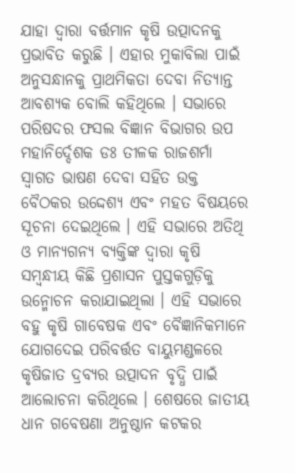ଯାହା ଦ୍ୱାରା ବର୍ତ୍ତମାନ କୃଷି ଉତ୍ପାଦନକୁ ପ୍ରଭାବିତ କରୁଛି । ଏହାର ମୁକାବିଲା ପାଇଁ ଅନୁସନ୍ଧାନକୁ ପ୍ରାଥମିକତା ଦେବା ନିତ୍ୟାନ୍ତ ଆବଶ୍ୟକ ବୋଲି କହିଥିଲେ । ସଭାରେ ପରିଷଦର ଫସଲ ବିଜ୍ଞାନ ବିଭାଗର ଉପ ମହାନିର୍ଦ୍ଦେଶକ ଡଃ ତୀଳକ ରାଜଶର୍ମା ସ୍ୱାଗତ ଭାଷଣ ଦେବା ସହିତ ଉକ୍ତ ବୈଠକର ଉଦ୍ଦେଶ୍ୟ ଏବଂ ମହତ ବିଷୟରେ ସୂଚନା ଦେଇଥିଲେ । ଏହି ସଭାରେ ଅତିଥି ଓ ମାନ୍ୟଗନ୍ୟ ବ୍ୟକ୍ତିଙ୍କ ଦ୍ୱାରା କୃଷି ସମ୍ବନ୍ଧୀୟ କିଛି ପ୍ରଶାସନ ପୁସ୍ତକଗୁଡ଼ିକୁ ଉନ୍ମୋଚନ କରାଯାଇଥିଲା । ଏହି ସଭାରେ ବହୁ କୃଷି ଗାବେଷକ ଏବଂ ବୈଜ୍ଞାନିକମାନେ ଯୋଗଦେଇ ପରିବର୍ତ୍ତତ ବାୟୁମଣ୍ଡଳରେ କୃଷିଜାତ ଦ୍ରବ୍ୟର ଉତ୍ପାଦନ ବୃଦ୍ଧି ପାଇଁ ଆଲୋଚନା କରିଥିଲେ । ଶେଷରେ ଜାତୀୟ ଧାନ ଗବେଷଣା ଅନୁଷ୍ଠାନ କଟକର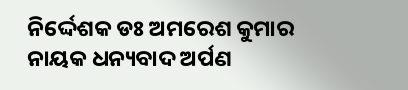ନିର୍ଦ୍ଦେଶକ ଡଃ ଅମରେଶ କୁମାର ନାୟକ ଧନ୍ୟବାଦ ଅର୍ପଣ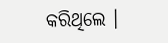କରିଥିଲେ ।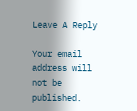Leave A Reply

Your email address will not be published.